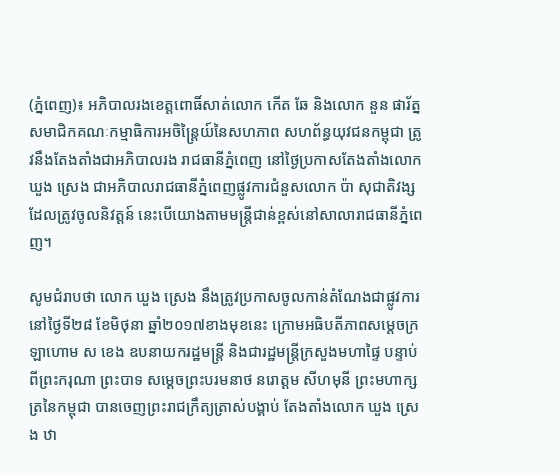(ភ្នំពេញ)៖ អភិបាលរងខេត្តពោធិ៍សាត់លោក កើត ឆែ និងលោក នួន ផារ័ត្ន សមាជិកគណៈកម្មាធិការអចិន្រៃ្តយ៍នៃសហភាព សហព័ន្ធយុវជនកម្ពុជា ត្រូវនឹងតែងតាំងជាអភិបាលរង រាជធានីភ្នំពេញ នៅថ្ងៃប្រកាសតែងតាំងលោក ឃួង ស្រេង ជាអភិបាលរាជធានីភ្នំពេញផ្លូវការជំនួសលោក ប៉ា សុជាតិវង្ស ដែលត្រូវចូលនិវត្តន៍ នេះបើយោងតាមមន្រ្តីជាន់ខ្ពស់នៅសាលារាជធានីភ្នំពេញ។

សូមជំរាបថា លោក ឃួង ស្រេង នឹងត្រូវប្រកាសចូលកាន់តំណែងជាផ្លូវការ នៅថ្ងៃទី២៨ ខែមិថុនា ឆ្នាំ២០១៧ខាងមុខនេះ ក្រោមអធិបតីភាពសម្ដេចក្រឡាហោម ស ខេង ឧបនាយករដ្ឋមន្រ្តី និងជារដ្ឋមន្រ្តីក្រសួងមហាផ្ទៃ បន្ទាប់ពីព្រះករុណា ព្រះបាទ សម្តេចព្រះបរមនាថ នរោត្តម សីហមុនី ព្រះមហាក្សត្រនៃកម្ពុជា បានចេញព្រះរាជក្រឹត្យត្រាស់បង្គាប់ តែងតាំងលោក ឃួង ស្រេង ឋា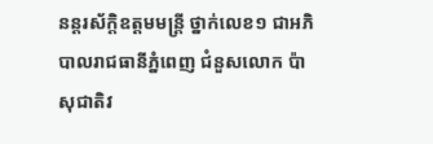នន្តរស័ក្តិឧត្តមមន្ត្រី ថ្នាក់លេខ១ ជាអភិបាលរាជធានីភ្នំពេញ ជំនួសលោក ប៉ា សុជាតិវ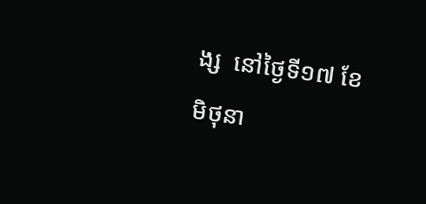ង្ស  នៅថ្ងៃទី១៧ ខែមិថុនា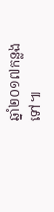ឆ្នាំ២០១៧កន្លងទៅ៕